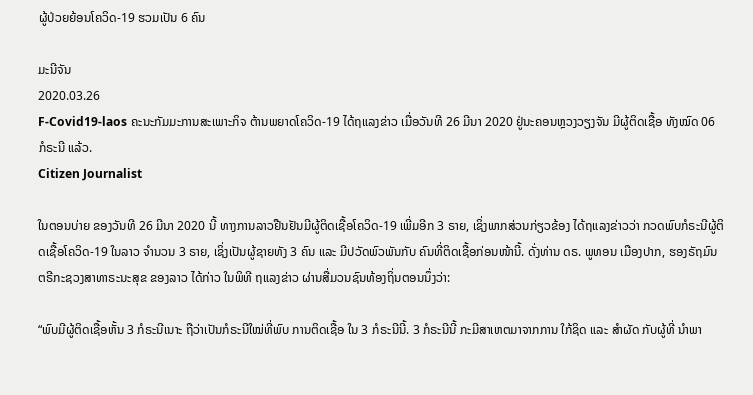ຜູ້ປ່ວຍຍ້ອນໂຄວິດ-19 ຮວມເປັນ 6 ຄົນ

ມະນີຈັນ
2020.03.26
F-Covid19-laos ຄະນະກັມມະການສະເພາະກິຈ ຕ້ານພຍາດໂຄວິດ-19 ໄດ້ຖແລງຂ່າວ ເມື່ອວັນທີ 26 ມີນາ 2020 ຢູ່ນະຄອນຫຼວງວຽງຈັນ ມີຜູ້ຕິດເຊື້ອ ທັງໝົດ 06 ກໍຣະນີ ແລ້ວ.
Citizen Journalist

ໃນຕອນບ່າຍ ຂອງວັນທີ 26 ມີນາ 2020 ນີ້ ທາງການລາວຢືນຢັນມີຜູ້ຕິດເຊື້ອໂຄວິດ-19 ເພີ່ມອີກ 3 ຣາຍ, ເຊິ່ງພາກສ່ວນກ່ຽວຂ້ອງ ໄດ້ຖແລງຂ່າວວ່າ ກວດພົບກໍຣະນີຜູ້ຕິດເຊື້ອໂຄວິດ-19 ໃນລາວ ຈຳນວນ 3 ຣາຍ, ເຊິ່ງເປັນຜູ້ຊາຍທັງ 3 ຄົນ ແລະ ມີປວັດພົວພັນກັບ ຄົນທີ່ຕິດເຊື້ອກ່ອນໜ້ານີ້. ດັ່ງທ່ານ ດຣ. ພູທອນ ເມືອງປາກ, ຮອງຣັຖມົນຕຣີກະຊວງສາທາຣະນະສຸຂ ຂອງລາວ ໄດ້ກ່າວ ໃນພິທີ ຖແລງຂ່າວ ຜ່ານສື່ມວນຊົນທ້ອງຖິ່ນຕອນນຶ່ງວ່າ:

“ພົບມີຜູ້ຕິດເຊື້ອຫັ້ນ 3 ກໍຣະນີເນາະ ຖືວ່າເປັນກໍຣະນີໃໝ່ທີ່ພົບ ການຕິດເຊື້ອ ໃນ 3 ກໍຣະນີນີ້. 3 ກໍຣະນີນີ້ ກະມີສາເຫຕມາຈາກການ ໃກ້ຊິດ ແລະ ສຳຜັດ ກັບຜູ້ທີ່ ນຳພາ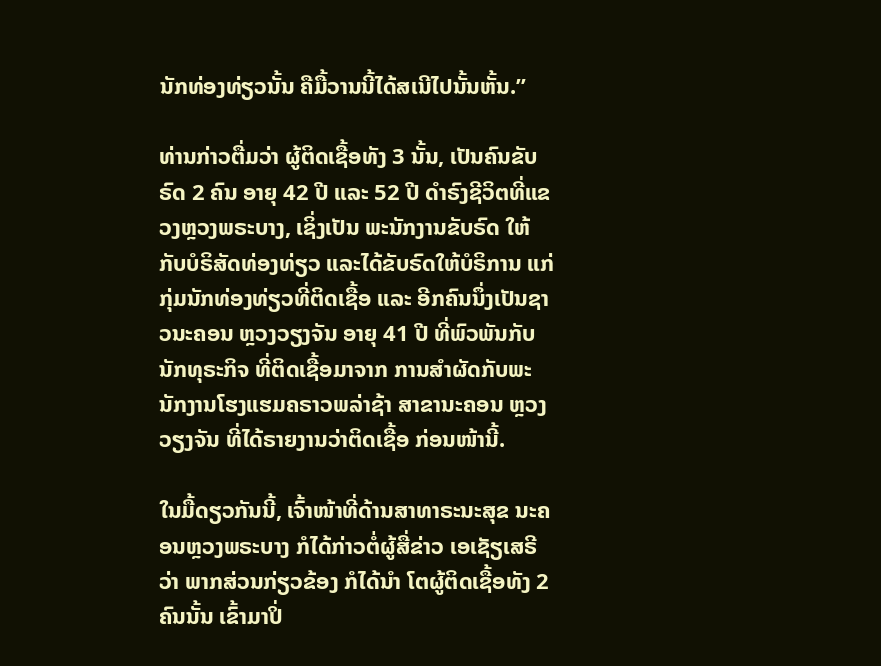ນັກທ່ອງທ່ຽວນັ້ນ ຄືມື້ວານນີ້ໄດ້ສເນີໄປນັ້ນຫັ້ນ.”

ທ່ານກ່າວຕື່ມວ່າ ຜູ້ຕິດເຊື້ອທັງ 3 ນັ້ນ, ເປັນຄົນຂັບຣົດ 2 ຄົນ ອາຍຸ 42 ປີ ແລະ 52 ປີ ດຳຣົງຊີວິຕທີ່ແຂວງຫຼວງພຣະບາງ, ເຊິ່ງເປັນ ພະນັກງານຂັບຣົດ ໃຫ້ກັບບໍຣິສັດທ່ອງທ່ຽວ ແລະໄດ້ຂັບຣົດໃຫ້ບໍຣິການ ແກ່ກຸ່ມນັກທ່ອງທ່ຽວທີ່ຕິດເຊື້ອ ແລະ ອີກຄົນນຶ່ງເປັນຊາວນະຄອນ ຫຼວງວຽງຈັນ ອາຍຸ 41 ປີ ທີ່ພົວພັນກັບນັກທຸຣະກິຈ ທີ່ຕິດເຊື້ອມາຈາກ ການສຳຜັດກັບພະນັກງານໂຮງແຮມຄຣາວພລ່າຊ້າ ສາຂານະຄອນ ຫຼວງວຽງຈັນ ທີ່ໄດ້ຣາຍງານວ່າຕິດເຊື້ອ ກ່ອນໜ້ານີ້.

ໃນມື້ດຽວກັນນີ້, ເຈົ້າໜ້າທີ່ດ້ານສາທາຣະນະສຸຂ ນະຄອນຫຼວງພຣະບາງ ກໍໄດ້ກ່າວຕໍ່ຜູ້ສື່ຂ່າວ ເອເຊັຽເສຣີວ່າ ພາກສ່ວນກ່ຽວຂ້ອງ ກໍໄດ້ນຳ ໂຕຜູ້ຕິດເຊື້ອທັງ 2 ຄົນນັ້ນ ເຂົ້າມາປິ່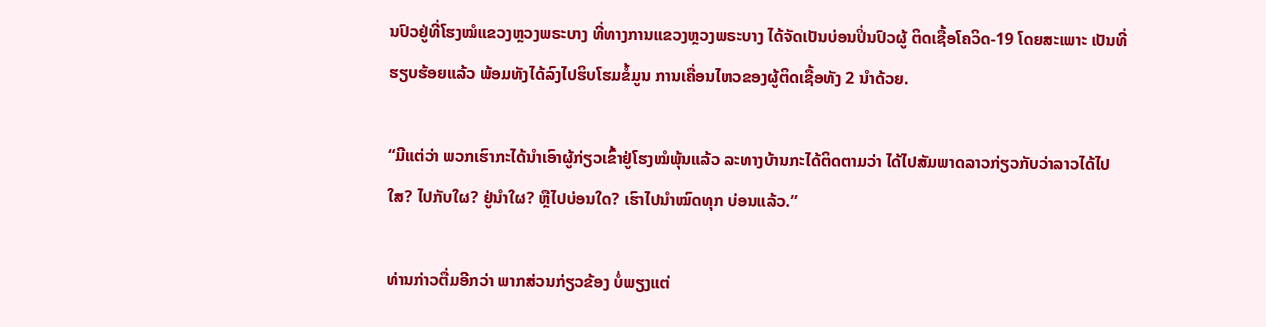ນປົວຢູ່ທີ່ໂຮງໝໍແຂວງຫຼວງພຣະບາງ ທີ່ທາງການແຂວງຫຼວງພຣະບາງ ໄດ້ຈັດເປັນບ່ອນປິ່ນປົວຜູ້ ຕິດເຊື້ອໂຄວິດ-19 ໂດຍສະເພາະ ເປັນທີ່ຮຽບຮ້ອຍແລ້ວ ພ້ອມທັງໄດ້ລົງໄປຮິບໂຮມຂໍ້ມູນ ການເຄື່ອນໄຫວຂອງຜູ້ຕິດເຊື້ອທັງ 2 ນຳດ້ວຍ.

“ມີແຕ່ວ່າ ພວກເຮົາກະໄດ້ນຳເອົາຜູ້ກ່ຽວເຂົ້າຢູ່ໂຮງໝໍພຸ້ນແລ້ວ ລະທາງບ້ານກະໄດ້ຕິດຕາມວ່າ ໄດ້ໄປສັມພາດລາວກ່ຽວກັບວ່າລາວໄດ້ໄປ ໃສ? ໄປກັບໃຜ? ຢູ່ນຳໃຜ? ຫຼືໄປບ່ອນໃດ? ເຮົາໄປນຳໝົດທຸກ ບ່ອນແລ້ວ.”

ທ່ານກ່າວຕື່ມອີກວ່າ ພາກສ່ວນກ່ຽວຂ້ອງ ບໍ່ພຽງແຕ່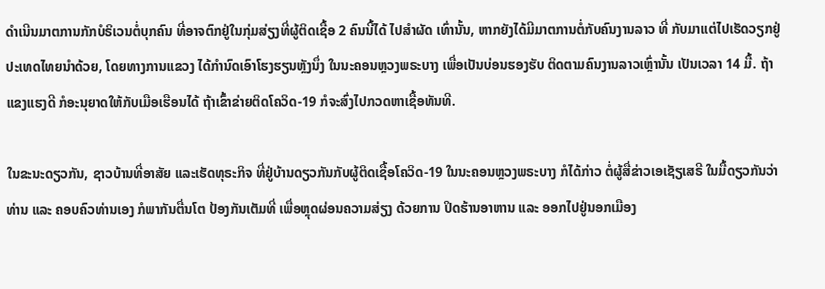ດຳເນີນມາຕການກັກບໍຣິເວນຕໍ່ບຸກຄົນ ທີ່ອາຈຕົກຢູ່ໃນກຸ່ມສ່ຽງທີ່ຜູ້ຕິດເຊື້ອ 2 ຄົນນີ້ໄດ້ ໄປສຳຜັດ ເທົ່ານັ້ນ, ຫາກຍັງໄດ້ມີມາຕການຕໍ່ກັບຄົນງານລາວ ທີ່ ກັບມາແຕ່ໄປເຮັດວຽກຢູ່ປະເທດໄທຍນຳດ້ວຍ, ໂດຍທາງການແຂວງ ໄດ້ກຳນົດເອົາໂຮງຮຽນຫຼັງນຶ່ງ ໃນນະຄອນຫຼວງພຣະບາງ ເພື່ອເປັນບ່ອນຮອງຮັບ ຕິດຕາມຄົນງານລາວເຫຼົ່ານັ້ນ ເປັນເວລາ 14 ມື້. ຖ້າ ແຂງແຮງດີ ກໍອະນຸຍາດໃຫ້ກັບເມືອເຮືອນໄດ້ ຖ້າເຂົ້າຂ່າຍຕິດໂຄວິດ-19 ກໍຈະສົ່ງໄປກວດຫາເຊື້ອທັນທີ.

ໃນຂະນະດຽວກັນ, ຊາວບ້ານທີ່ອາສັຍ ແລະເຮັດທຸຣະກິຈ ທີ່ຢູ່ບ້ານດຽວກັນກັບຜູ້ຕິດເຊື້ອໂຄວິດ-19 ໃນນະຄອນຫຼວງພຣະບາງ ກໍໄດ້ກ່າວ ຕໍ່ຜູ້ສື່ຂ່າວເອເຊັຽເສຣີ ໃນມື້ດຽວກັນວ່າ ທ່ານ ແລະ ຄອບຄົວທ່ານເອງ ກໍພາກັນຕື່ນໂຕ ປ້ອງກັນເຕັມທີ່ ເພື່ອຫຼຸດຜ່ອນຄວາມສ່ຽງ ດ້ວຍການ ປິດຮ້ານອາຫານ ແລະ ອອກໄປຢູ່ນອກເມືອງ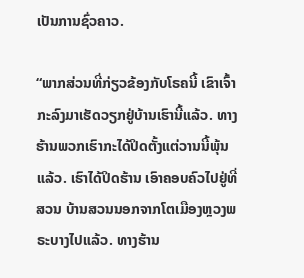ເປັນການຊົ່ວຄາວ.

“ພາກສ່ວນທີ່ກ່ຽວຂ້ອງກັບໂຣຄນີ້ ເຂົາເຈົ້າກະລົງມາເຮັດວຽກຢູ່ບ້ານເຮົານີ້ແລ້ວ. ທາງຮ້ານພວກເຮົາກະໄດ້ປິດຕັ້ງແຕ່ວານນີ້ພຸ້ນແລ້ວ. ເຮົາໄດ້ປິດຮ້ານ ເອົາຄອບຄົວໄປຢູ່ທີ່ສວນ ບ້ານສວນນອກຈາກໂຕເມືອງຫຼວງພຣະບາງໄປແລ້ວ. ທາງຮ້ານ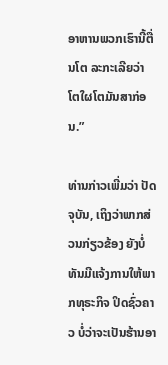ອາຫານພວກເຮົານີ້ຕື່ນໂຕ ລະກະເລີຍວ່າ ໂຕໃຜໂຕມັນສາກ່ອນ.”

ທ່ານກ່າວເພີ່ມວ່າ ປັດຈຸບັນ, ເຖິງວ່າພາກສ່ວນກ່ຽວຂ້ອງ ຍັງບໍ່ທັນມີແຈ້ງການໃຫ້ພາກທຸຣະກິຈ ປິດຊົ່ວຄາວ ບໍ່ວ່າຈະເປັນຮ້ານອາ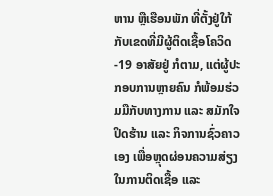ຫານ ຫຼືເຮືອນພັກ ທີ່ຕັ້ງຢູ່ໃກ້ກັບເຂດທີ່ມີຜູ້ຕິດເຊື້ອໂຄວິດ-19 ອາສັຍຢູ່ ກໍຕາມ, ແຕ່ຜູ້ປະກອບການຫຼາຍຄົນ ກໍພ້ອມຮ່ວມມືກັບທາງການ ແລະ ສມັກໃຈ ປິດຮ້ານ ແລະ ກິຈການຊົ່ວຄາວເອງ ເພື່ອຫຼຸດຜ່ອນຄວາມສ່ຽງໃນການຕິດເຊື້ອ ແລະ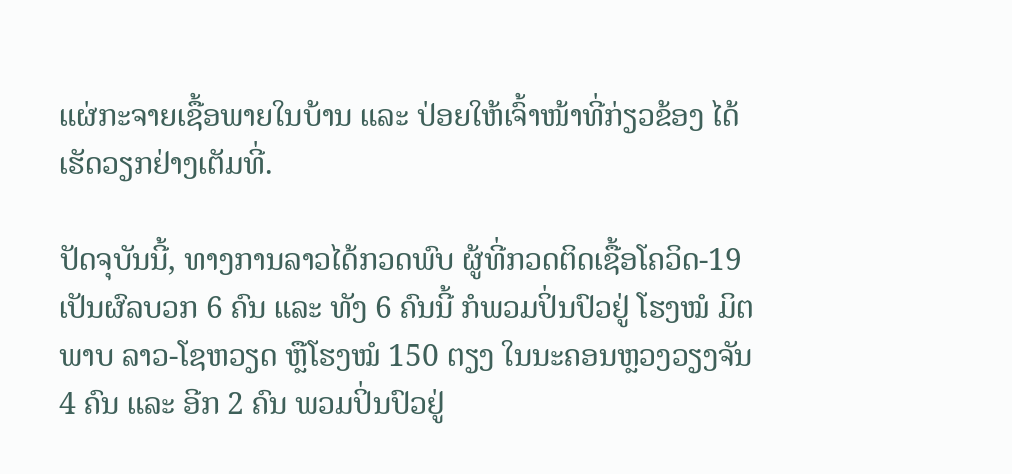ແຜ່ກະຈາຍເຊື້ອພາຍໃນບ້ານ ແລະ ປ່ອຍໃຫ້ເຈົ້າໜ້າທີ່ກ່ຽວຂ້ອງ ໄດ້ເຮັດວຽກຢ່າງເຕັມທີ່.

ປັດຈຸບັນນີ້, ທາງການລາວໄດ້ກວດພົບ ຜູ້ທີ່ກວດຕິດເຊື້ອໂຄວິດ-19 ເປັນຜົລບວກ 6 ຄົນ ແລະ ທັງ 6 ຄົນນີ້ ກໍພວມປິ່ນປົວຢູ່ ໂຮງໝໍ ມິຕພາບ ລາວ-ໂຊຫວຽດ ຫຼືໂຮງໝໍ 150 ຕຽງ ໃນນະຄອນຫຼວງວຽງຈັນ 4 ຄົນ ແລະ ອີກ 2 ຄົນ ພວມປິ່ນປົວຢູ່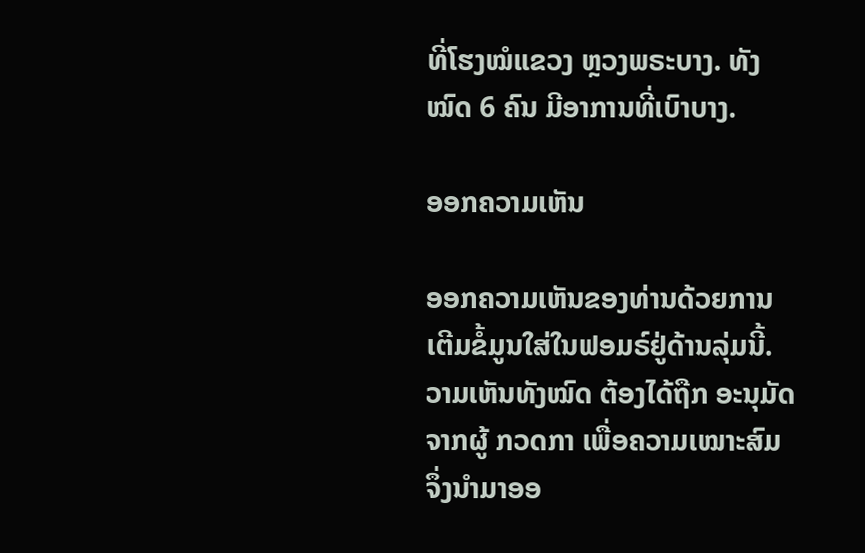ທີ່ໂຮງໝໍແຂວງ ຫຼວງພຣະບາງ. ທັງໝົດ 6 ຄົນ ມີອາການທີ່ເບົາບາງ.

ອອກຄວາມເຫັນ

ອອກຄວາມເຫັນຂອງທ່ານດ້ວຍການເຕີມຂໍ້ມູນໃສ່ໃນຟອມຣ໌ຢູ່ດ້ານລຸ່ມນີ້. ວາມເຫັນທັງໝົດ ຕ້ອງໄດ້ຖືກ ອະນຸມັດ ຈາກຜູ້ ກວດກາ ເພື່ອຄວາມເໝາະສົມ ຈຶ່ງນໍາມາອອ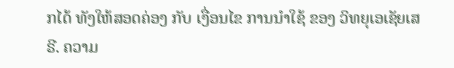ກໄດ້ ທັງໃຫ້ສອດຄ່ອງ ກັບ ເງື່ອນໄຂ ການນຳໃຊ້ ຂອງ ວິທຍຸເອເຊັຍເສຣີ. ຄວາມ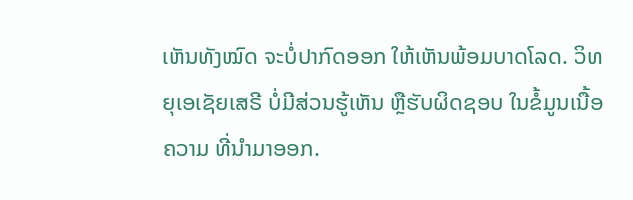ເຫັນທັງໝົດ ຈະບໍ່ປາກົດອອກ ໃຫ້ເຫັນພ້ອມບາດໂລດ. ວິທຍຸເອເຊັຍເສຣີ ບໍ່ມີສ່ວນຮູ້ເຫັນ ຫຼືຮັບຜິດຊອບ ໃນຂໍ້ມູນເນື້ອຄວາມ ທີ່ນໍາມາອອກ.